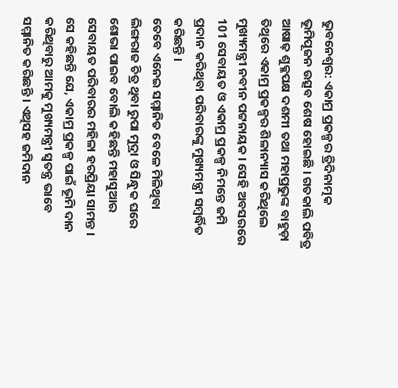ଭୁବନେଶ୍ବର: ଏକାମ୍ର ପ୍ରକଳ୍ପର ତ୍ରିଦିନାତ୍ମକ ଭୂମିପୂଜନ ଉତ୍ସବ ଶେଷ ହୋଇଛି । ଗତକାଲି ପବିତ୍ର ଆଷାଢ଼ ଶୁକ୍ଳପକ୍ଷ ଦଶମୀ ତଥା ମହାପ୍ରଭୁଙ୍କ ବାହୁଡ଼ା ତିଥିରେ ଏକାମ୍ର ପ୍ରକଳ୍ପର ଶିଳାନ୍ୟାସ କରିଥିଲେ ମୁଖ୍ୟମନ୍ତ୍ରୀ ନବୀନ ପଟ୍ଟନାୟକ । ସେହି ଅବସରରେ 101 ସେବାୟତ ଓ ଏକାମ୍ର ପ୍ରକଳ୍ପ ନିମନ୍ତେ ଜମି ପ୍ରଦାନ କରିଥିବା ପରିବାରଙ୍କୁ ମୁଖ୍ୟମନ୍ତ୍ରୀ ସମ୍ବର୍ଦ୍ଧିତ କରିଛନ୍ତି ।
ତେବେ ଏନେଇ ସମ୍ମାନିତ ବେଳେ ମିଳିଥିବା ଲିଙ୍ଗରାଜ ଚିତ୍ର ଥିବା ରୁପା ମୁଦ୍ରା ଓ ସିନ୍ଧୁକ ଘରେ ଶୋଭା ପାଇବ ବୋଲି କହିଛନ୍ତି ମହାସୁଆର ସେବାୟତ ପରିବାରର ମହିଳା ହରପ୍ରିୟା ସାମନ୍ତ । ସେ କହିଛନ୍ତି ଯେ, ଏକାମ୍ର ପ୍ରକଳ୍ପ ପାଇଁ ଭୂମି ଦାନ କରିଥିବାରୁ ଆମକୁ ମୁଖ୍ୟମନ୍ତ୍ରୀ ସ୍ବତନ୍ତ୍ର ଭାବେ ସମ୍ମାନିତ କରିଛନ୍ତି । ଏଥିସହ ଜମିଦାନ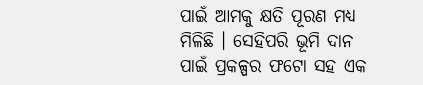ପାଇଁ ଆମକୁ କ୍ଷତି ପୂରଣ ମଧ୍ୟ ମିଳିଛି । ସେହିପରି ଭୂମି ଦାନ ପାଇଁ ପ୍ରକଳ୍ପର ଫଟୋ ସହ ଏକ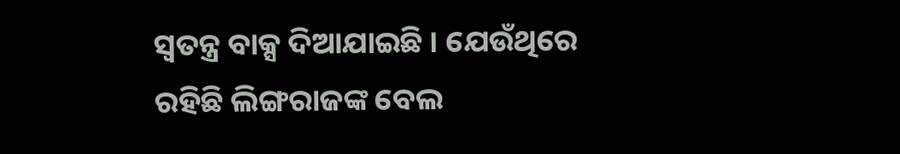ସ୍ବତନ୍ତ୍ର ବାକ୍ସ ଦିଆଯାଇଛି । ଯେଉଁଥିରେ ରହିଛି ଲିଙ୍ଗରାଜଙ୍କ ବେଲ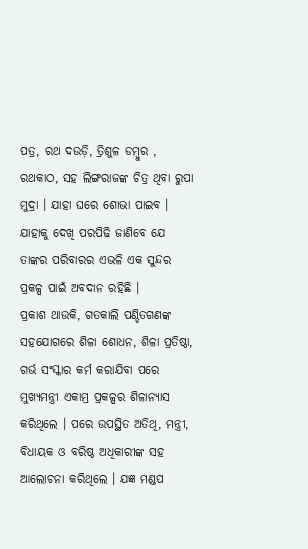ପତ୍ର, ରଥ ଦଉଡ଼ି, ତ୍ରିଶୁଳ ଡମ୍ବୁର , ରଥକାଠ, ସହ ଲିଙ୍ଗରାଜଙ୍କ ଚିତ୍ର ଥିବା ରୁପା ମୁଦ୍ରା । ଯାହା ଘରେ ଶୋଭା ପାଇବ । ଯାହାକୁ ଦେଖି ପରପିଢି ଜାଣିବେ ଯେ ତାଙ୍କର ପରିବାରର ଏଭଳି ଏକ ସୁନ୍ଦର ପ୍ରକଳ୍ପ ପାଇଁ ଅବଦାନ ରହିଛି ।
ପ୍ରକାଶ ଥାଉକି, ଗତକାଲି ପଣ୍ଡିତଗଣଙ୍କ ସହଯୋଗରେ ଶିଳା ଶୋଧନ, ଶିଳା ପ୍ରତିଷ୍ଠା, ଗର୍ଭ ସଂସ୍କାର କର୍ମ କରାଯିବା ପରେ ମୁଖ୍ୟମନ୍ତ୍ରୀ ଏକାମ୍ର ପ୍ରକଳ୍ପର ଶିଳାନ୍ୟାସ କରିଥିଲେ । ପରେ ଉପସ୍ଥିତ ଅତିଥି, ମନ୍ତ୍ରୀ, ବିଧାୟକ ଓ ବରିଷ୍ଠ ଅଧିକାରୀଙ୍କ ସହ ଆଲୋଚନା କରିଥିଲେ । ଯଜ୍ଞ ମଣ୍ଡପ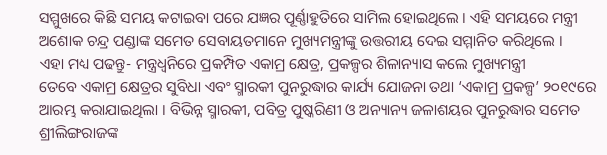ସମ୍ମୁଖରେ କିଛି ସମୟ କଟାଇବା ପରେ ଯଜ୍ଞର ପୂର୍ଣ୍ଣାହୁତିରେ ସାମିଲ ହୋଇଥିଲେ । ଏହି ସମୟରେ ମନ୍ତ୍ରୀ ଅଶୋକ ଚନ୍ଦ୍ର ପଣ୍ଡାଙ୍କ ସମେତ ସେବାୟତମାନେ ମୁଖ୍ୟମନ୍ତ୍ରୀଙ୍କୁ ଉତ୍ତରୀୟ ଦେଇ ସମ୍ମାନିତ କରିଥିଲେ ।
ଏହା ମଧ୍ୟ ପଢନ୍ତୁ- ମନ୍ତ୍ରଧ୍ବନିରେ ପ୍ରକମ୍ପିତ ଏକାମ୍ର କ୍ଷେତ୍ର, ପ୍ରକଳ୍ପର ଶିଳାନ୍ୟାସ କଲେ ମୁଖ୍ୟମନ୍ତ୍ରୀ
ତେବେ ଏକାମ୍ର କ୍ଷେତ୍ରର ସୁବିଧା ଏବଂ ସ୍ମାରକୀ ପୁନରୁଦ୍ଧାର କାର୍ଯ୍ୟ ଯୋଜନା ତଥା ‘ଏକାମ୍ର ପ୍ରକଳ୍ପ’ ୨୦୧୯ରେ ଆରମ୍ଭ କରାଯାଇଥିଲା । ବିଭିନ୍ନ ସ୍ମାରକୀ, ପବିତ୍ର ପୁଷ୍କରିଣୀ ଓ ଅନ୍ୟାନ୍ୟ ଜଳାଶୟର ପୁନରୁଦ୍ଧାର ସମେତ ଶ୍ରୀଲିଙ୍ଗରାଜଙ୍କ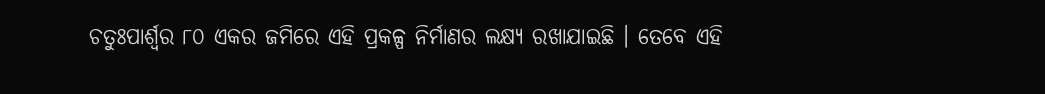ଚତୁଃପାର୍ଶ୍ବର ୮୦ ଏକର ଜମିରେ ଏହି ପ୍ରକଳ୍ପ ନିର୍ମାଣର ଲକ୍ଷ୍ୟ ରଖାଯାଇଛି । ତେବେ ଏହି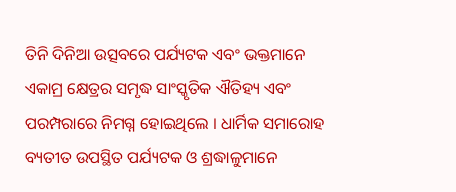ତିନି ଦିନିଆ ଉତ୍ସବରେ ପର୍ଯ୍ୟଟକ ଏବଂ ଭକ୍ତମାନେ ଏକାମ୍ର କ୍ଷେତ୍ରର ସମୃଦ୍ଧ ସାଂସ୍କୃତିକ ଐତିହ୍ୟ ଏବଂ ପରମ୍ପରାରେ ନିମଗ୍ନ ହୋଇଥିଲେ । ଧାର୍ମିକ ସମାରୋହ ବ୍ୟତୀତ ଉପସ୍ଥିତ ପର୍ଯ୍ୟଟକ ଓ ଶ୍ରଦ୍ଧାଳୁମାନେ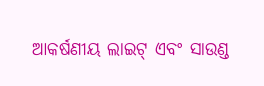ଆକର୍ଷଣୀୟ ଲାଇଟ୍ ଏବଂ ସାଉଣ୍ଡ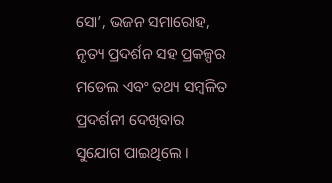ସୋ’, ଭଜନ ସମାରୋହ, ନୃତ୍ୟ ପ୍ରଦର୍ଶନ ସହ ପ୍ରକଳ୍ପର ମଡେଲ ଏବଂ ତଥ୍ୟ ସମ୍ବଳିତ ପ୍ରଦର୍ଶନୀ ଦେଖିବାର ସୁଯୋଗ ପାଇଥିଲେ ।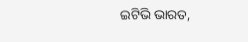ଇଟିଭି ଭାରତ,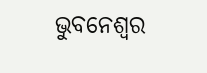ଭୁବନେଶ୍ବର